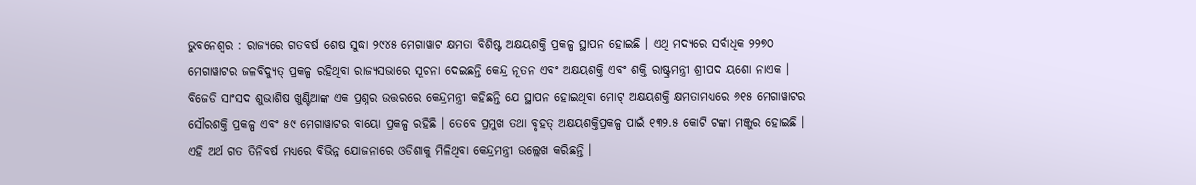ଭୁବନେଶ୍ୱର : ରାଜ୍ୟରେ ଗତବର୍ଷ ଶେଷ ସୁଦ୍ଧା ୨୯୪୫ ମେଗାୱାଟ କ୍ଷମତା ବିଶିଷ୍ଟ ଅକ୍ଷୟଶକ୍ତି ପ୍ରକଳ୍ପ ସ୍ଥାପନ ହୋଇଛି । ଏଥି ମଦ୍ୟରେ ସର୍ବାଧିକ ୨୨୭୦ ମେଗାୱାଟର ଜଳବିଦ୍ୟୁତ୍ ପ୍ରକଳ୍ପ ରହିଥିବା ରାଜ୍ୟସଭାରେ ସୂଚନା ଦେଇଛନ୍ତି କେନ୍ଦ୍ର ନୂତନ ଏବଂ ଅକ୍ଷୟଶକ୍ତି ଏବଂ ଶକ୍ତି ରାଷ୍ଟ୍ରମନ୍ତ୍ରୀ ଶ୍ରୀପଦ ୟଶୋ ନାଏକ ।
ବିଜେଡି ସାଂସଦ ଶୁଭାଶିଷ ଖୁଣ୍ଟିଆଙ୍କ ଏକ ପ୍ରଶ୍ନର ଉତ୍ତରରେ କେନ୍ଦ୍ରମନ୍ତ୍ରୀ କହିଛନ୍ତି ଯେ ସ୍ଥାପନ ହୋଇଥିବା ମୋଟ୍ ଅକ୍ଷୟଶକ୍ତି କ୍ଷମତାମଧ୍ୟରେ ୬୧୫ ମେଗାୱାଟର ସୌରଶକ୍ତି ପ୍ରକଳ୍ପ ଏବଂ ୫୯ ମେଗାୱାଟର ବାୟୋ ପ୍ରକଳ୍ପ ରହିଛି । ତେବେ ପ୍ରମୁଖ ତଥା ବୃହତ୍ ଅକ୍ଷୟଶକ୍ତିପ୍ରକଳ୍ପ ପାଇଁ ୧୩୨.୫ କୋଟି ଟଙ୍କା ମଞ୍ଜୁର ହୋଇଛି । ଏହି ଅର୍ଥ ଗତ ତିନିବର୍ଷ ମଧ୍ୟରେ ବିଭିନ୍ନ ଯୋଜନାରେ ଓଡିଶାକୁ ମିଳିଥିବା କେନ୍ଦ୍ରମନ୍ତ୍ରୀ ଉଲ୍ଲେଖ କରିଛନ୍ତି ।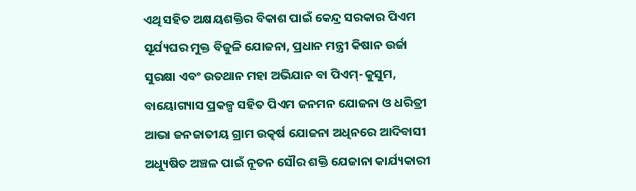ଏଥି ସହିତ ଅକ୍ଷୟଶକ୍ତିର ବିକାଶ ପାଇଁ କେନ୍ଦ୍ର ସରକାର ପିଏମ ସୂର୍ଯ୍ୟଘର ମୁକ୍ତ ବିଜୁଳି ଯୋଜନା, ପ୍ରଧାନ ମନ୍ତ୍ରୀ କିଷାନ ଉର୍ଜା ସୁରକ୍ଷା ଏବଂ ଉତଥାନ ମହା ଅଭିଯାନ ବା ପିଏମ୍-କୁସୁମ, ବାୟୋଗ୍ୟାସ ପ୍ରକଳ୍ପ ସହିତ ପିଏମ ଜନମନ ଯୋଜନା ଓ ଧରିତ୍ରୀ ଆଭା ଜନଜାତୀୟ ଗ୍ରାମ ଉତ୍କର୍ଷ ଯୋଜନା ଅଧିନରେ ଆଦିବାସୀ ଅଧ୍ୟୁଷିତ ଅଞ୍ଚଳ ପାଇଁ ନୂତନ ସୌର ଶକ୍ତି ଯେଜାନା କାର୍ଯ୍ୟକାରୀ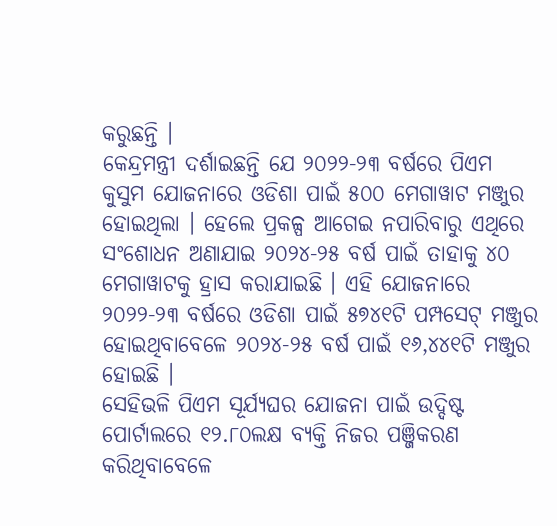କରୁଛନ୍ତି ।
କେନ୍ଦ୍ରମନ୍ତ୍ରୀ ଦର୍ଶାଇଛନ୍ତି ଯେ ୨୦୨୨-୨୩ ବର୍ଷରେ ପିଏମ କୁସୁମ ଯୋଜନାରେ ଓଡିଶା ପାଇଁ ୫୦୦ ମେଗାୱାଟ ମଞ୍ଜୁର ହୋଇଥିଲା । ହେଲେ ପ୍ରକଳ୍ପ ଆଗେଇ ନପାରିବାରୁ ଏଥିରେ ସଂଶୋଧନ ଅଣାଯାଇ ୨୦୨୪-୨୫ ବର୍ଷ ପାଇଁ ତାହାକୁ ୪୦ ମେଗାୱାଟକୁ ହ୍ରାସ କରାଯାଇଛି । ଏହି ଯୋଜନାରେ ୨୦୨୨-୨୩ ବର୍ଷରେ ଓଡିଶା ପାଇଁ ୫୭୪୧ଟି ପମ୍ପସେଟ୍ ମଞ୍ଜୁର ହୋଇଥିବାବେଳେ ୨୦୨୪-୨୫ ବର୍ଷ ପାଇଁ ୧୬,୪୪୧ଟି ମଞ୍ଜୁର ହୋଇଛି ।
ସେହିଭଳି ପିଏମ ସୂର୍ଯ୍ୟଘର ଯୋଜନା ପାଇଁ ଉଦ୍ଦିଷ୍ଟ ପୋର୍ଟାଲରେ ୧୨.୮୦ଲକ୍ଷ ବ୍ୟକ୍ତି ନିଜର ପଞ୍ଜିକରଣ କରିଥିବାବେଳେ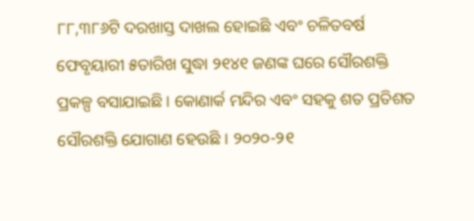୮୮,୩୮୬ଟି ଦରଖାସ୍ତ ଦାଖଲ ହୋଇଛି ଏବଂ ଚଳିତବର୍ଷ ଫେବୃୟାରୀ ୫ତାରିଖ ସୁଦ୍ଧା ୨୧୪୧ ଜଣଙ୍କ ଘରେ ସୌରଶକ୍ତି ପ୍ରକଳ୍ପ ବସାଯାଇଛି । କୋଣାର୍କ ମନ୍ଦିର ଏବଂ ସହକୁ ଶତ ପ୍ରତିଶତ ସୌରଶକ୍ତି ଯୋଗାଣ ହେଉଛି । ୨୦୨୦-୨୧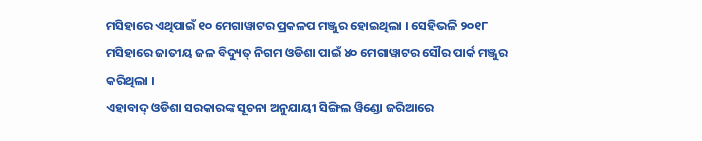ମସିହାରେ ଏଥିପାଇଁ ୧୦ ମେଗାୱାଟର ପ୍ରକଳପ ମଞ୍ଜୁର ହୋଇଥିଲା । ସେହିଭଳି ୨୦୧୮ ମସିହାରେ ଜାତୀୟ ଜଳ ବିଦ୍ୟୁତ୍ ନିଗମ ଓଡିଶା ପାଇଁ ୪୦ ମେଗାୱାଟର ସୌର ପାର୍କ ମଞ୍ଜୁର କରିଥିଲା ।
ଏହାବାଦ୍ ଓଡିଶା ସରକାରଙ୍କ ସୂଚନା ଅନୁଯାୟୀ ସିଙ୍ଗିଲ ୱିଣ୍ଡୋ ଜରିଆରେ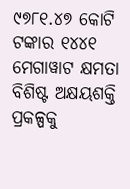୯୭୮୧.୪୭ କୋଟି ଟଙ୍କାର ୧୪୪୧ ମେଗାୱାଟ କ୍ଷମତା ବିଶିଷ୍ଟ ଅକ୍ଷୟଶକ୍ତି ପ୍ରକଳ୍ପକୁ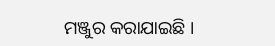ମଞ୍ଜୁର କରାଯାଇଛି ।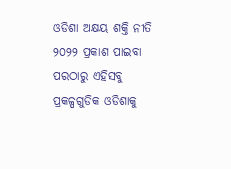ଓଡିଶା ଅକ୍ଷୟ ଶକ୍ତି ନୀତି ୨୦୨୨ ପ୍ରକାଶ ପାଇବା ପରଠାରୁ ଏହିସବୁ ପ୍ରକଳ୍ପଗୁଡିକ ଓଡିଶାକୁ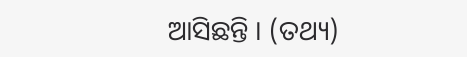ଆସିଛନ୍ତି । (ତଥ୍ୟ)